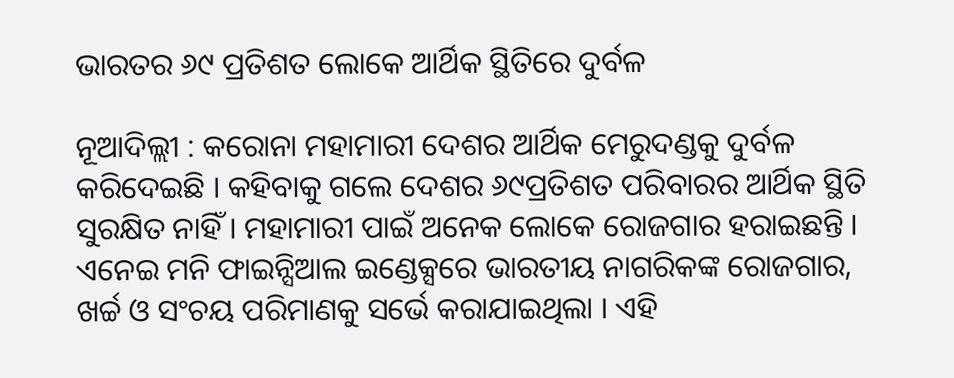ଭାରତର ୬୯ ପ୍ରତିଶତ ଲୋକେ ଆର୍ଥିକ ସ୍ଥିତିରେ ଦୁର୍ବଳ

ନୂଆଦିଲ୍ଲୀ : କରୋନା ମହାମାରୀ ଦେଶର ଆର୍ଥିକ ମେରୁଦଣ୍ଡକୁ ଦୁର୍ବଳ କରିଦେଇଛି । କହିବାକୁ ଗଲେ ଦେଶର ୬୯ପ୍ରତିଶତ ପରିବାରର ଆର୍ଥିକ ସ୍ଥିତି ସୁରକ୍ଷିତ ନାହିଁ । ମହାମାରୀ ପାଇଁ ଅନେକ ଲୋକେ ରୋଜଗାର ହରାଇଛନ୍ତି । ଏନେଇ ମନି ଫାଇନ୍ସିଆଲ ଇଣ୍ଡେକ୍ସରେ ଭାରତୀୟ ନାଗରିକଙ୍କ ରୋଜଗାର, ଖର୍ଚ୍ଚ ଓ ସଂଚୟ ପରିମାଣକୁ ସର୍ଭେ କରାଯାଇଥିଲା । ଏହି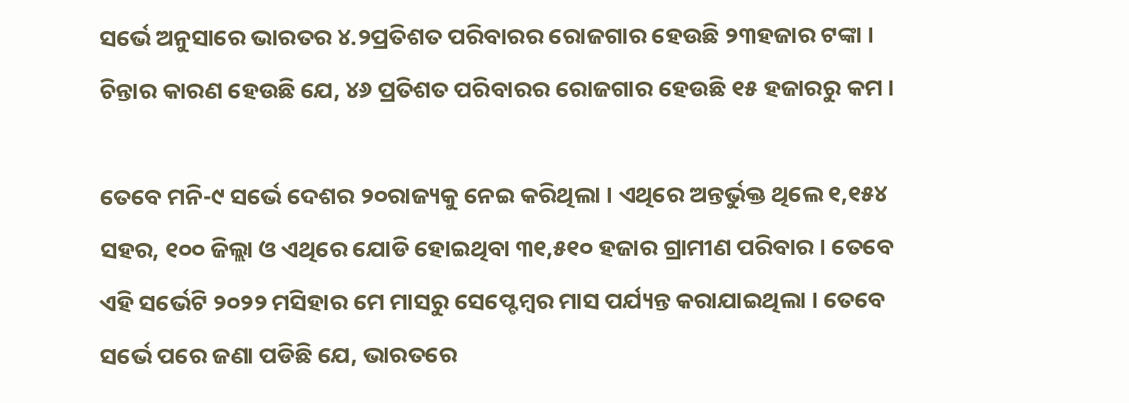ସର୍ଭେ ଅନୁସାରେ ଭାରତର ୪.୨ପ୍ରତିଶତ ପରିବାରର ରୋଜଗାର ହେଉଛି ୨୩ହଜାର ଟଙ୍କା । ଚିନ୍ତାର କାରଣ ହେଉଛି ଯେ, ୪୬ ପ୍ରତିଶତ ପରିବାରର ରୋଜଗାର ହେଉଛି ୧୫ ହଜାରରୁ କମ ।

ତେବେ ମନି-୯ ସର୍ଭେ ଦେଶର ୨୦ରାଜ୍ୟକୁ ନେଇ କରିଥିଲା । ଏଥିରେ ଅନ୍ତର୍ଭୁକ୍ତ ଥିଲେ ୧,୧୫୪ ସହର, ୧୦୦ ଜିଲ୍ଲା ଓ ଏଥିରେ ଯୋଡି ହୋଇଥିବା ୩୧,୫୧୦ ହଜାର ଗ୍ରାମୀଣ ପରିବାର । ତେବେ ଏହି ସର୍ଭେଟି ୨୦୨୨ ମସିହାର ମେ ମାସରୁ ସେପ୍ଟେମ୍ବର ମାସ ପର୍ଯ୍ୟନ୍ତ କରାଯାଇଥିଲା । ତେବେ ସର୍ଭେ ପରେ ଜଣା ପଡିଛି ଯେ, ଭାରତରେ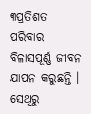୩ପ୍ରତିଶତ ପରିବାର ବିଳାସପୂର୍ଣ୍ଣ ଜୀବନ ଯାପନ କରୁଛନ୍ତି । ସେଥିରୁ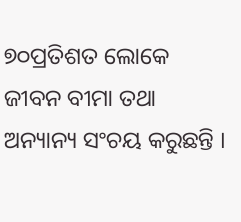୭୦ପ୍ରତିଶତ ଲୋକେ ଜୀବନ ବୀମା ତଥା ଅନ୍ୟାନ୍ୟ ସଂଚୟ କରୁଛନ୍ତି ।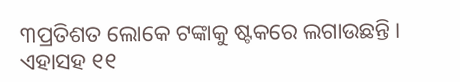୩ପ୍ରତିଶତ ଲୋକେ ଟଙ୍କାକୁ ଷ୍ଟକରେ ଲଗାଉଛନ୍ତି । ଏହାସହ ୧୧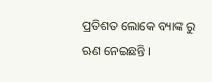ପ୍ରତିଶତ ଲୋକେ ବ୍ୟାଙ୍କ ରୁ ଋଣ ନେଇଛନ୍ତି ।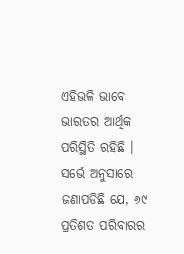ଏହିଭଳି ଭାବେ ଭାରତର ଆର୍ଥିକ ପରିସ୍ଥିତି ରହିଛି । ସର୍ଭେ ଅନୁସାରେ ଜଣାପଡିଛି ଯେ, ୬୯ ପ୍ରତିଶତ ପରିବାରର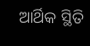ଆର୍ଥିକ ସ୍ଥିତି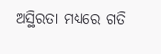ଅସ୍ଥିରତା ମଧ୍ୟରେ ଗତି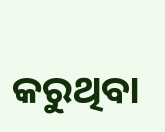କରୁଥିବା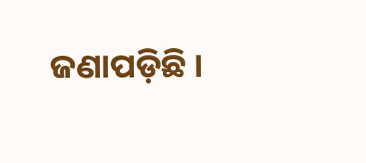ଜଣାପଡ଼ିଛି ।